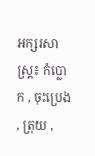អក្សរសាស្ត្រ៖ កំប្លោក , ចុះប្រេង , ត្រុយ ,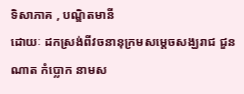ទិសាភាគ , បណ្ឌិតមានី
ដោយៈ ដកស្រង់ពីវចនានុក្រមសម្តេចសង្ឃរាជ ជួន ណាត កំប្លោក នាមស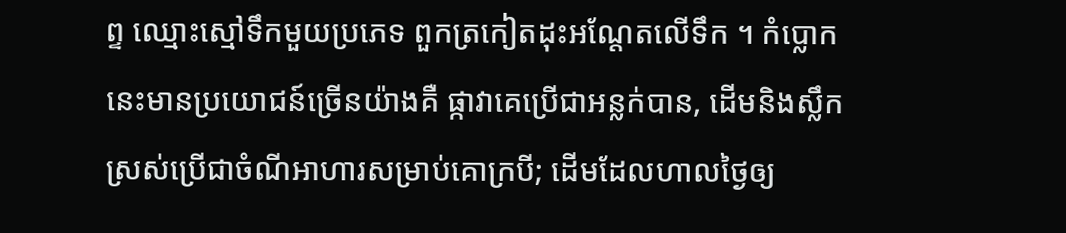ព្ទ ឈ្មោះស្មៅទឹកមួយប្រភេទ ពួកត្រកៀតដុះអណ្តែតលើទឹក ។ កំប្លោកនេះមានប្រយោជន៍ច្រើនយ៉ាងគឺ ផ្កាវាគេប្រើជាអន្លក់បាន, ដើមនិងស្លឹកស្រស់ប្រើជាចំណីអាហារសម្រាប់គោក្របី; ដើមដែលហាលថ្ងៃឲ្យ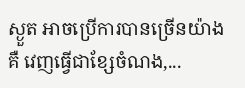ស្ងួត អាចប្រើការបានច្រើនយ៉ាងគឺ វេញធ្វើជាខ្សែចំណង,...